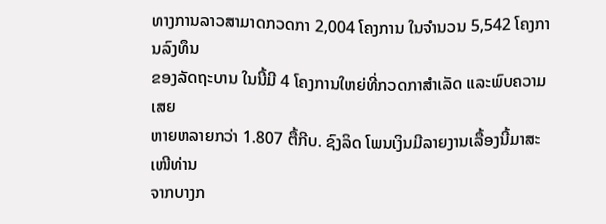ທາງການລາວສາມາດກວດກາ 2,004 ໂຄງການ ໃນຈໍານວນ 5,542 ໂຄງການລົງທຶນ
ຂອງລັດຖະບານ ໃນນີ້ມີ 4 ໂຄງການໃຫຍ່ທີ່ກວດກາສຳເລັດ ແລະພົບຄວາມເສຍ
ຫາຍຫລາຍກວ່າ 1.807 ຕື້ກີບ. ຊົງລິດ ໂພນເງິນມີລາຍງານເລື້ອງນີ້ມາສະເໜີທ່ານ
ຈາກບາງກ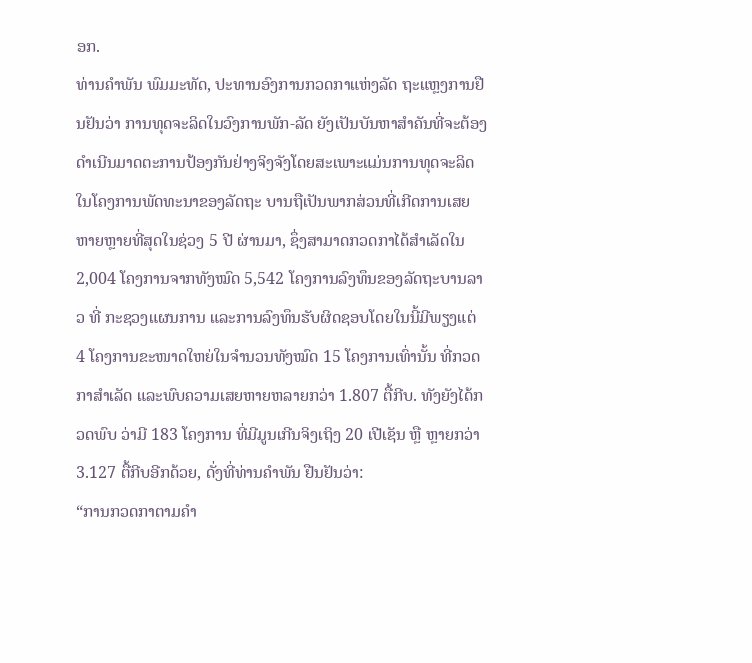ອກ.
ທ່ານຄຳພັນ ພົມມະທັດ, ປະທານອົງການກວດກາແຫ່ງລັດ ຖະແຫຼງການຢືນຢັນວ່າ ການທຸດຈະລິດໃນວົງການພັກ-ລັດ ຍັງເປັນບັນຫາສຳຄັນທີ່ຈະຕ້ອງດຳເນີນມາດຕະການປ້ອງກັນຢ່າງຈິງຈັງໂດຍສະເພາະແມ່ນການທຸດຈະລິດໃນໂຄງການພັດທະນາຂອງລັດຖະ ບານຖືເປັນພາກສ່ວນທີ່ເກີດການເສຍຫາຍຫຼາຍທີ່ສຸດໃນຊ່ວງ 5 ປີ ຜ່ານມາ, ຊຶ່ງສາມາດກວດກາໄດ້ສຳເລັດໃນ 2,004 ໂຄງການຈາກທັງໝົດ 5,542 ໂຄງການລົງທຶນຂອງລັດຖະບານລາວ ທີ່ ກະຊວງແຜນການ ແລະການລົງທຶນຮັບຜິດຊອບໂດຍໃນນີ້ມີພຽງແຕ່ 4 ໂຄງການຂະໜາດໃຫຍ່ໃນຈຳນວນທັງໝົດ 15 ໂຄງການເທົ່ານັ້ນ ທີ່ກວດກາສຳເລັດ ແລະພົບຄວາມເສຍຫາຍຫລາຍກວ່າ 1.807 ຕື້ກີບ. ທັງຍັງໄດ້ກວດພົບ ວ່າມີ 183 ໂຄງການ ທີ່ມີມູນເກີນຈິງເຖິງ 20 ເປີເຊັນ ຫຼື ຫຼາຍກວ່າ 3.127 ຕື້ກີບອີກດ້ວຍ, ດັ່ງທີ່ທ່ານຄໍາພັນ ຢືນຢັນວ່າ:
“ການກວດກາຕາມຄຳ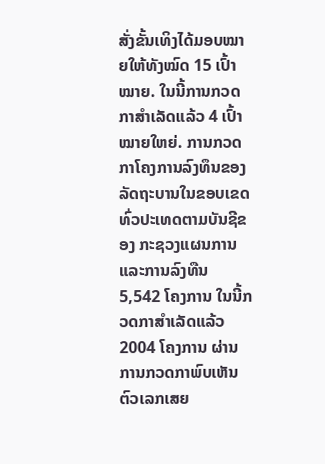ສັ່ງຂັ້ນເທິງໄດ້ມອບໝາຍໃຫ້ທັງໝົດ 15 ເປົ້າໝາຍ. ໃນນີ້ການກວດກາສຳເລັດແລ້ວ 4 ເປົ້າໝາຍໃຫຍ່. ການກວດກາໂຄງການລົງທຶນຂອງລັດຖະບານໃນຂອບເຂດທົ່ວປະເທດຕາມບັນຊີຂອງ ກະຊວງແຜນການ ແລະການລົງທືນ 5,542 ໂຄງການ ໃນນີ້ກວດກາສຳເລັດແລ້ວ 2004 ໂຄງການ ຜ່ານການກວດກາພົບເຫັນຕົວເລກເສຍ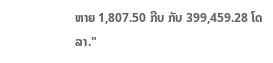ຫາຍ 1,807.50 ກີບ ກັບ 399,459.28 ໂດລາ."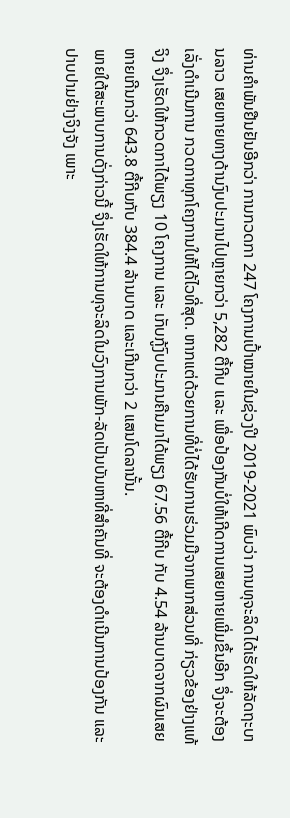ທ່ານຄຳພັນຢືນຢັນອີກວ່າ ການກວດກາ 247 ໂຄງການເປົ້າໝາຍໃນຊ່ວງປີ 2019-2021 ພົບວ່າ ການທຸຈະລິດໄດ້ເຮັດໃຫ້ລັດຖະບານລາວ ເສຍຫາຍທາງດ້ານງົບປະມານໄປຫຼາຍກວ່າ 5,282 ຕື້ກີບ ແລະ ເພື່ອປ້ອງກັນບໍ່ໃຫ້ເກີດການເສຍຫາຍເພີ່ມຂຶ້ນອີກ ຈຶ່ງຈະຕ້ອງເລັ່ງດຳເນີນການ ກວດກາທຸກໂຄງການໃຫ້ໄດ້ໄວທີ່ສຸດ. ຫາກແຕ່ດ້ວຍການທີ່ບໍ່ໄດ້ຮັບການຮ່ວມມືຈາກພາກສ່ວນທີ່ ກ່ຽວຂ້ອງຢ່າງແທ້ຈິງ ຈຶ່ງເຮັດໃຫ້ກວດກາໄດ້ພຽງ 10 ໂຄງການ ແລະ ເກັບກູ້ງົບປະມານຄືນມາໄດ້ພຽງ 67.56 ຕື້ກີບ ກັບ 4.54 ລ້ານບາດຈາກຜົນເສຍຫາຍເກີນກວ່າ 643.8 ຕື້ກີບກັບ 384.4 ລ້ານບາດ ແລະເກີນກວ່າ 2 ແສນໂດລານັ້ນ.
ພາຍໃຕ້ສະພາບການດັ່ງກ່າວນີ້ ຈຶ່ງເຮັດໃຫ້ການທຸຈະລິດໃນວົງການພັກ-ລັດເປັນບັນຫາທີ່ສຳຄັນທີ່ ຈະຕ້ອງດຳເນີນການປ້ອງກັນ ແລະປາບປາມຢ່າງຈິງຈັງ ເພາະ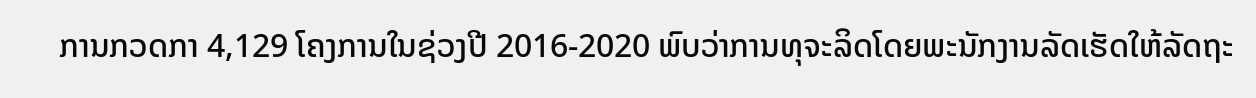ການກວດກາ 4,129 ໂຄງການໃນຊ່ວງປີ 2016-2020 ພົບວ່າການທຸຈະລິດໂດຍພະນັກງານລັດເຮັດໃຫ້ລັດຖະ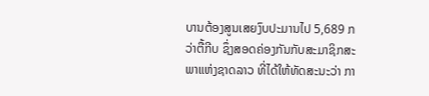ບານຕ້ອງສູນເສຍງົບປະມານໄປ 5,689 ກວ່າຕື້ກີບ ຊຶ່ງສອດຄ່ອງກັນກັບສະມາຊິກສະພາແຫ່ງຊາດລາວ ທີ່ໄດ້ໃຫ້ທັດສະນະວ່າ ກາ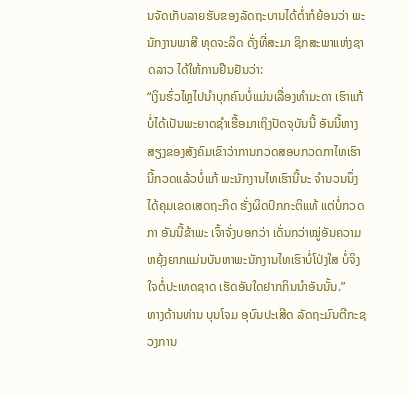ນຈັດເກັບລາຍຮັບຂອງລັດຖະບານໄດ້ຕໍ່າກໍຍ້ອນວ່າ ພະນັກງານພາສີ ທຸດຈະລິດ ດັ່ງທີ່ສະມາ ຊິກສະພາແຫ່ງຊາດລາວ ໄດ້ໃຫ້ການຢືນຢັນວ່າ:
“ເງິນຮົ່ວໄຫຼໄປນຳບຸກຄົນບໍ່ແມ່ນເລື່ອງທຳມະດາ ເຮົາແກ້ບໍ່ໄດ້ເປັນພະຍາດຊຳເຮື້ອມາເຖິງປັດຈຸບັນນີ້ ອັນນີ້ຫາງສຽງຂອງສັງຄົມເຂົາວ່າການກວດສອບກວດກາໄທເຮົານີ້ກວດແລ້ວບໍ່ແກ້ ພະນັກງານໄທເຮົານີ້ນະ ຈຳນວນນຶ່ງໄດ້ຄຸມເຂດເສດຖະກິດ ຮັ່ງຜິດປົກກະຕິແທ້ ແຕ່ບໍ່ກວດກາ ອັນນີ້ຂ້າພະ ເຈົ້າຈັ່ງບອກວ່າ ເດັ່ນກວ່າໝູ່ອັນຄວາມຫຍຸ້ງຍາກແມ່ນບັນຫາພະນັກງານໄທເຮົາບໍ່ໂປ່ງໃສ ບໍ່ຈິງໃຈຕໍ່ປະເທດຊາດ ເຮັດອັນໃດຢາກກິນນຳອັນນັ້ນ.”
ທາງດ້ານທ່ານ ບຸນໂຈມ ອຸບົນປະເສີດ ລັດຖະມົນຕີກະຊວງການ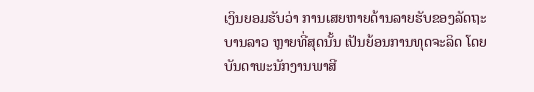ເງິນຍອມຮັບວ່າ ການເສຍຫາຍດ້ານລາຍຮັບຂອງລັດຖະບານລາວ ຫຼາຍທີ່ສຸດນັ້ນ ເປັນຍ້ອນການທຸດຈະລິດ ໂດຍບັນດາພະນັກງານພາສີ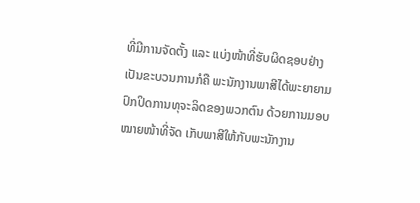ທີ່ມີການຈັດຕັ້ງ ແລະ ແບ່ງໜ້າທີ່ຮັບຜິດຊອບຢ່າງເປັນຂະບວນການກໍຄື ພະນັກງານພາສີໄດ້ພະຍາຍາມປົກປິດການທຸຈະລິດຂອງພວກຕົນ ດ້ວຍການມອບໝາຍໜ້າທີ່ຈັດ ເກັບພາສີໃຫ້ກັບພະນັກງານ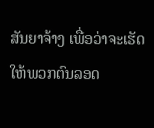ສັນຍາຈ້າງ ເພື່ອວ່າຈະເຮັດໃຫ້ພວກຕົນລອດ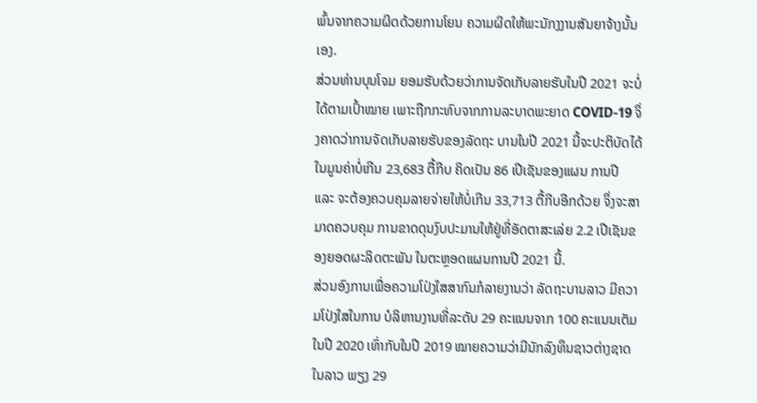ພົ້ນຈາກຄວາມຜິດດ້ວຍການໂຍນ ຄວາມຜິດໃຫ້ພະນັກງງານສັນຍາຈ້າງນັ້ນເອງ.
ສ່ວນທ່ານບຸນໂຈມ ຍອມຮັບດ້ວຍວ່າການຈັດເກັບລາຍຮັບໃນປີ 2021 ຈະບໍ່ໄດ້ຕາມເປົ້າໝາຍ ເພາະຖືກກະທົບຈາກການລະບາດພະຍາດ COVID-19 ຈຶ່ງຄາດວ່າການຈັດເກັບລາຍຮັບຂອງລັດຖະ ບານໃນປີ 2021 ນີ້ຈະປະຕິບັດໄດ້ໃນມູນຄ່າບໍ່ເກີນ 23,683 ຕື້ກີບ ຄິດເປັນ 86 ເປີເຊັນຂອງແຜນ ການປີ ແລະ ຈະຕ້ອງຄວບຄຸມລາຍຈ່າຍໃຫ້ບໍ່ເກີນ 33,713 ຕື້ກີບອີກດ້ວຍ ຈຶ່ງຈະສາມາດຄວບຄຸມ ການຂາດດຸນງົບປະມານໃຫ້ຢູ່ທີ່ອັດຕາສະເລ່ຍ 2.2 ເປີເຊັນຂອງຍອດຜະລິດຕະພັນ ໃນຕະຫຼອດແຜນການປີ 2021 ນີ້.
ສ່ວນອົງການເພື່ອຄວາມໂປ່ງໃສສາກົນກໍລາຍງານວ່າ ລັດຖະບານລາວ ມີຄວາມໂປ່ງໃສໃນການ ບໍລິຫານງານທີ່ລະດັບ 29 ຄະແນນຈາກ 100 ຄະແນນເຕັມໃນປີ 2020 ເທົ່າກັບໃນປີ 2019 ໝາຍຄວາມວ່າມີນັກລົງທຶນຊາວຕ່າງຊາດໃນລາວ ພຽງ 29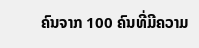ຄົນຈາກ 100 ຄົນທີ່ມີຄວາມ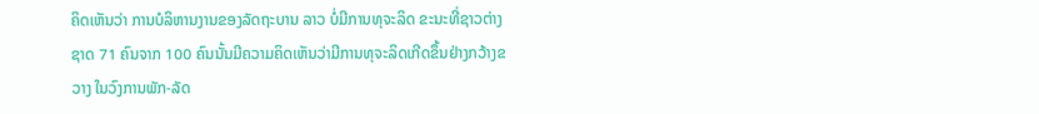ຄິດເຫັນວ່າ ການບໍລິຫານງານຂອງລັດຖະບານ ລາວ ບໍ່ມີການທຸຈະລິດ ຂະນະທີ່ຊາວຕ່າງຊາດ 71 ຄົນຈາກ 100 ຄົນນັ້ນມີຄວາມຄິດເຫັນວ່າມີການທຸຈະລິດເກີດຂຶ້ນຢ່າງກວ້າງຂວາງ ໃນວົງການພັກ-ລັດ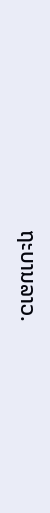ຖະບານລາວ.